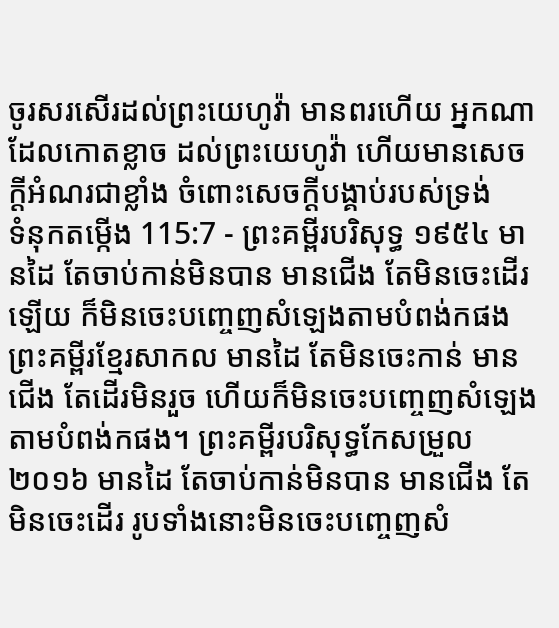ចូរសរសើរដល់ព្រះយេហូវ៉ា មានពរហើយ អ្នកណាដែលកោតខ្លាច ដល់ព្រះយេហូវ៉ា ហើយមានសេចក្ដីអំណរជាខ្លាំង ចំពោះសេចក្ដីបង្គាប់របស់ទ្រង់
ទំនុកតម្កើង 115:7 - ព្រះគម្ពីរបរិសុទ្ធ ១៩៥៤ មានដៃ តែចាប់កាន់មិនបាន មានជើង តែមិនចេះដើរឡើយ ក៏មិនចេះបញ្ចេញសំឡេងតាមបំពង់កផង ព្រះគម្ពីរខ្មែរសាកល មានដៃ តែមិនចេះកាន់ មានជើង តែដើរមិនរួច ហើយក៏មិនចេះបញ្ចេញសំឡេងតាមបំពង់កផង។ ព្រះគម្ពីរបរិសុទ្ធកែសម្រួល ២០១៦ មានដៃ តែចាប់កាន់មិនបាន មានជើង តែមិនចេះដើរ រូបទាំងនោះមិនចេះបញ្ចេញសំ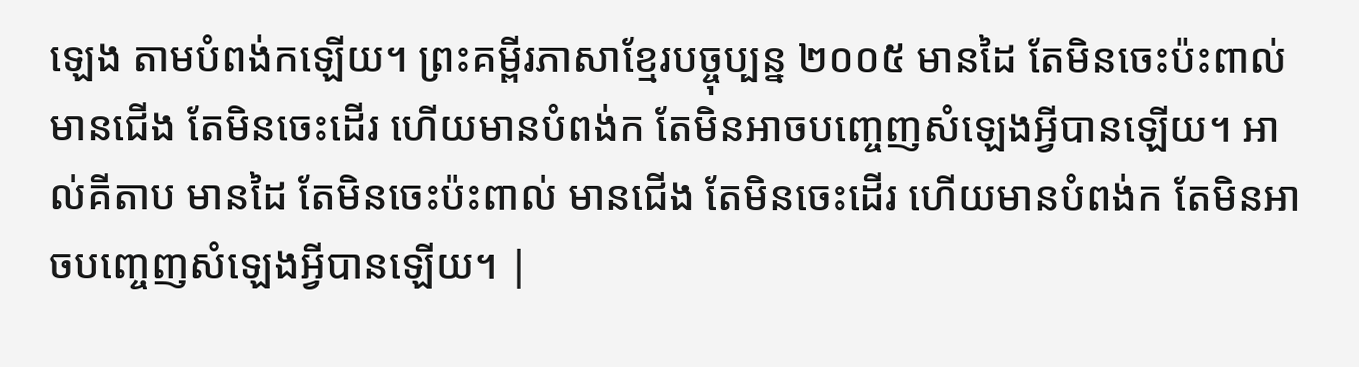ឡេង តាមបំពង់កឡើយ។ ព្រះគម្ពីរភាសាខ្មែរបច្ចុប្បន្ន ២០០៥ មានដៃ តែមិនចេះប៉ះពាល់ មានជើង តែមិនចេះដើរ ហើយមានបំពង់ក តែមិនអាចបញ្ចេញសំឡេងអ្វីបានឡើយ។ អាល់គីតាប មានដៃ តែមិនចេះប៉ះពាល់ មានជើង តែមិនចេះដើរ ហើយមានបំពង់ក តែមិនអាចបញ្ចេញសំឡេងអ្វីបានឡើយ។ |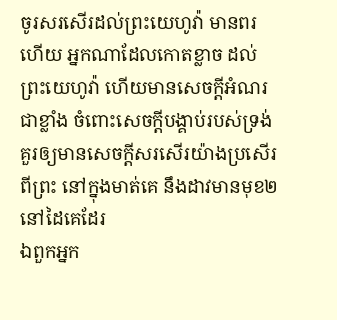ចូរសរសើរដល់ព្រះយេហូវ៉ា មានពរហើយ អ្នកណាដែលកោតខ្លាច ដល់ព្រះយេហូវ៉ា ហើយមានសេចក្ដីអំណរជាខ្លាំង ចំពោះសេចក្ដីបង្គាប់របស់ទ្រង់
គួរឲ្យមានសេចក្ដីសរសើរយ៉ាងប្រសើរពីព្រះ នៅក្នុងមាត់គេ នឹងដាវមានមុខ២នៅដៃគេដែរ
ឯពួកអ្នក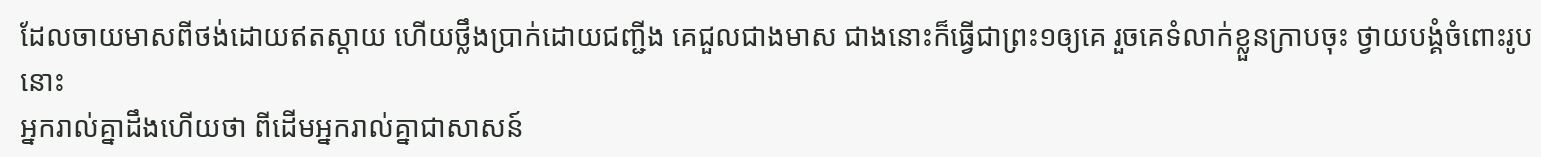ដែលចាយមាសពីថង់ដោយឥតស្តាយ ហើយថ្លឹងប្រាក់ដោយជញ្ជីង គេជួលជាងមាស ជាងនោះក៏ធ្វើជាព្រះ១ឲ្យគេ រួចគេទំលាក់ខ្លួនក្រាបចុះ ថ្វាយបង្គំចំពោះរូបនោះ
អ្នករាល់គ្នាដឹងហើយថា ពីដើមអ្នករាល់គ្នាជាសាសន៍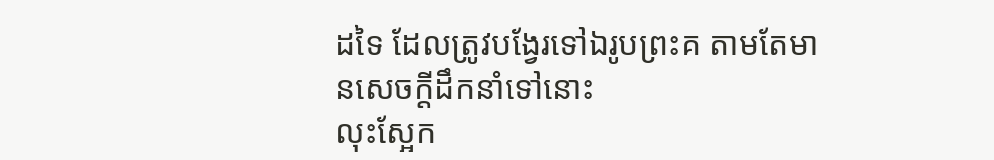ដទៃ ដែលត្រូវបង្វែរទៅឯរូបព្រះគ តាមតែមានសេចក្ដីដឹកនាំទៅនោះ
លុះស្អែក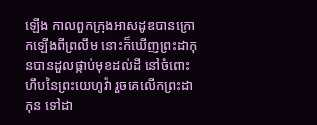ឡើង កាលពួកក្រុងអាសដូឌបានក្រោកឡើងពីព្រលឹម នោះក៏ឃើញព្រះដាកុនបានដួលផ្កាប់មុខដល់ដី នៅចំពោះហឹបនៃព្រះយេហូវ៉ា រួចគេលើកព្រះដាកុន ទៅដា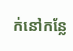ក់នៅកន្លែ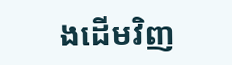ងដើមវិញ